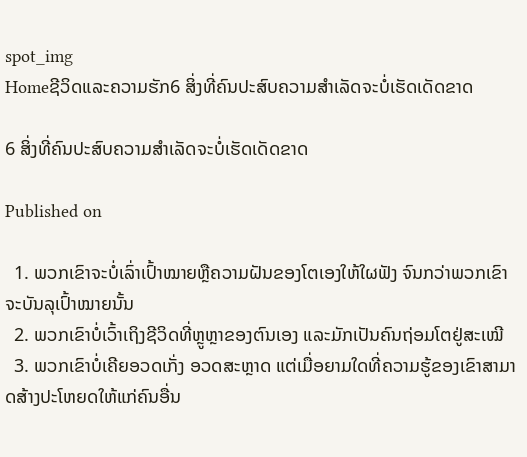spot_img
Homeຊີວິດແລະຄວາມຮັກ6 ສິ່ງທີ່ຄົນປະສົບຄວາມສຳເລັດຈະບໍ່ເຮັດເດັດຂາດ

6 ສິ່ງທີ່ຄົນປະສົບຄວາມສຳເລັດຈະບໍ່ເຮັດເດັດຂາດ

Published on

  1. ພວກເຂົາຈະບໍ່ເລົ່າເປົ້າໝາຍຫຼືຄວາມຝັນຂອງໂຕເອງໃຫ້ໃຜຟັງ ຈົນກວ່າພວກເຂົາຈະບັນລຸເປົ້າໝາຍນັ້ນ
  2. ພວກເຂົາບໍ່ເວົ້າເຖິງຊີວິດທີ່ຫຼູຫຼາຂອງຕົນເອງ ແລະມັກເປັນຄົນຖ່ອມໂຕຢູ່ສະເໝີ
  3. ພວກເຂົາບໍ່ເຄີຍອວດເກັ່ງ ອວດສະຫຼາດ ແຕ່ເມື່ອຍາມໃດທີ່ຄວາມຮູ້ຂອງເຂົາສາມາດສ້າງປະໂຫຍດໃຫ້ແກ່ຄົນອື່ນ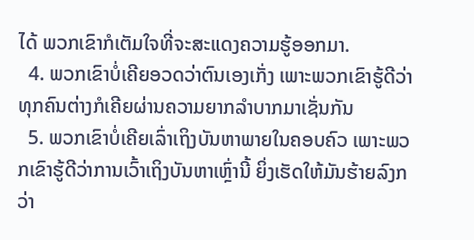ໄດ້ ພວກເຂົາກໍເຕັມໃຈທີ່ຈະສະແດງຄວາມຮູ້ອອກມາ.
  4. ພວກເຂົາບໍ່ເຄີຍອວດວ່າຕົນເອງເກັ່ງ ເພາະພວກເຂົາຮູ້ດີວ່າທຸກຄົນຕ່າງກໍເຄີຍຜ່ານຄວາມຍາກລຳບາກມາເຊັ່ນກັນ
  5. ພວກເຂົາບໍ່ເຄີຍເລົ່າເຖິງບັນຫາພາຍໃນຄອບຄົວ ເພາະພວກເຂົາຮູ້ດີວ່າການເວົ້າເຖິງບັນຫາເຫຼົ່ານີ້ ຍິ່ງເຮັດໃຫ້ມັນຮ້າຍລົງກວ່າ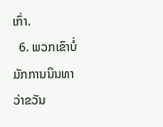ເກົ່າ.
  6. ພວກເຂົາບໍ່ມັກການນິນທາວ່າຂວັນ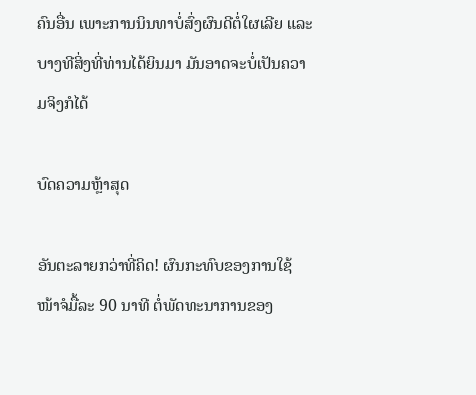ຄົນອື່ນ ເພາະການນິນທາບໍ່ສົ່ງຜົນດີຕໍ່ໃຜເລີຍ ແລະບາງທີສິ່ງທີ່ທ່ານໄດ້ຍິນມາ ມັນອາດຈະບໍ່ເປັນຄວາມຈິງກໍໄດ້

ບົດຄວາມຫຼ້າສຸດ

ອັນຕະລາຍກວ່າທີ່ຄິດ! ຜົນກະທົບຂອງການໃຊ້ໜ້າຈໍມື້ລະ 90 ນາທີ ຕໍ່ພັດທະນາການຂອງ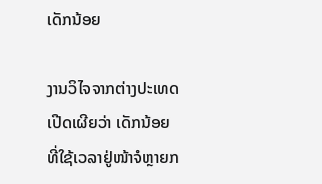ເດັກນ້ອຍ

ງານວິໄຈຈາກຕ່າງປະເທດເປີດເຜີຍວ່າ ເດັກນ້ອຍທີ່ໃຊ້ເວລາຢູ່ໜ້າຈໍຫຼາຍກ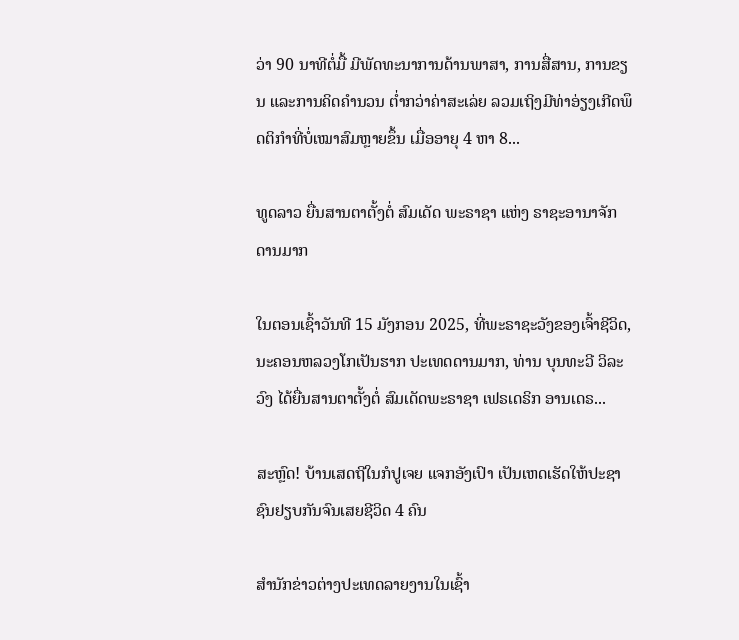ວ່າ 90 ນາທີຕໍ່ມື້ ມີພັດທະນາການດ້ານພາສາ, ການສື່ສານ, ການຂຽນ ແລະການຄິດຄຳນວນ ຕໍ່າກວ່າຄ່າສະເລ່ຍ ລວມເຖິງມີທ່າອ່ຽງເກີດພຶດຕິກຳທີ່ບໍ່ເໝາສົມຫຼາຍຂຶ້ນ ເມື່ອອາຍຸ 4 ຫາ 8...

ທູດລາວ ຍື່ນສານຕາຕັ້ງຕໍ່ ສົມເດັດ ພະຣາຊາ ແຫ່ງ ຣາຊະອານາຈັກ ດານມາກ

ໃນຕອນເຊົ້າວັນທີ 15 ມັງກອນ 2025, ທີ່ພະຣາຊະວັງຂອງເຈົ້າຊີວິດ, ນະຄອນຫລວງໂກເປັນຮາກ ປະເທດດານມາກ, ທ່ານ ບຸນທະວີ ວິລະວົງ ໄດ້ຍື່ນສານຕາຕັ້ງຕໍ່ ສົມເດັດພະຣາຊາ ເຟຣເດຣິກ ອານເດຣ...

ສະຫຼົດ! ບ້ານເສດຖີໃນກໍປູເຈຍ ແຈກອັງເປົາ ເປັນເຫດເຮັດໃຫ້ປະຊາຊົນຢຽບກັນຈົນເສຍຊີວິດ 4 ຄົນ

ສຳນັກຂ່າວຕ່າງປະເທດລາຍງານໃນເຊົ້າ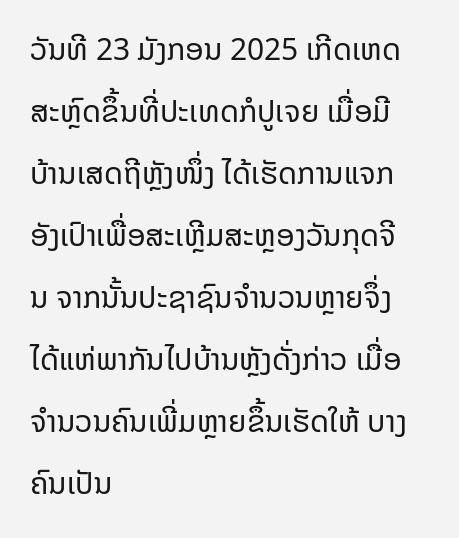ວັນທີ 23 ມັງກອນ 2025 ເກີດເຫດສະຫຼົດຂຶ້ນທີ່ປະເທດກໍປູເຈຍ ເມື່ອມີບ້ານເສດຖີຫຼັງໜຶ່ງ ໄດ້ເຮັດການແຈກອັງເປົາເພື່ອສະເຫຼີມສະຫຼອງວັນກຸດຈີນ ຈາກນັ້ນປະຊາຊົນຈຳນວນຫຼາຍຈຶ່ງໄດ້ແຫ່ພາກັນໄປບ້ານຫຼັງດັ່ງກ່າວ ເມື່ອຈຳນວນຄົນເພີ່ມຫຼາຍຂຶ້ນເຮັດໃຫ້ ບາງຄົນເປັນ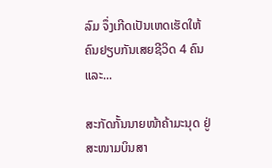ລົມ ຈຶ່ງເກີດເປັນເຫດເຮັດໃຫ້ຄົນຢຽບກັນເສຍຊີວິດ 4 ຄົນ ແລະ...

ສະກັດກັ້ນນາຍໜ້າຄ້າມະນຸດ ຢູ່ສະໜາມບິນສາ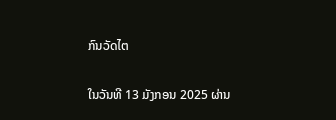ກົນວັດໄຕ

ໃນວັນທີ 13 ມັງກອນ 2025 ຜ່ານ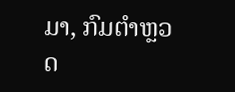ມາ, ກົມຕໍາຫຼວດ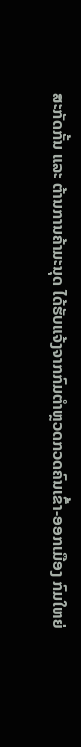ສະກັດກັ້ນ ແລະ ຕ້ານການຄ້າມະນຸດ ໄດ້ຮັບແຈ້ງຈາກກົມຕໍາຫຼວດກວດຄົນເຂົ້າ-ອອກເມືອງ ກົມໃຫຍ່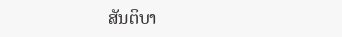ສັນຕິບາ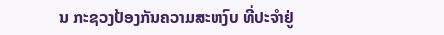ນ ກະຊວງປ້ອງກັນຄວາມສະຫງົບ ທີ່ປະຈຳຢູ່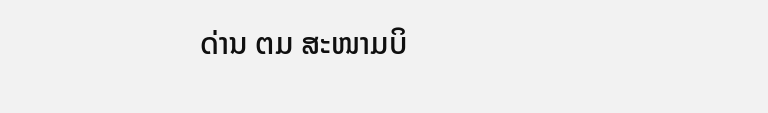ດ່ານ ຕມ ສະໜາມບິ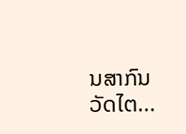ນສາກົນວັດໄຕ...